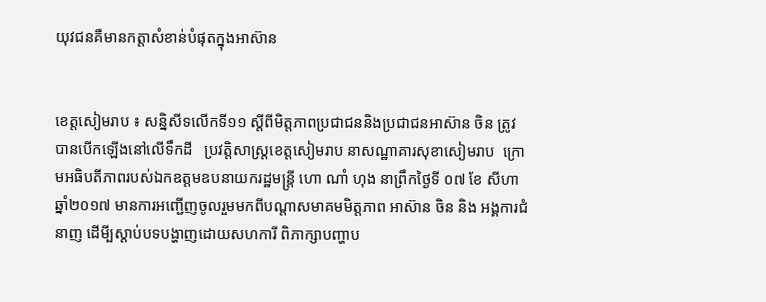យុវជនគឺមានកត្តាសំខាន់បំផុតក្នុងអាស៊ាន


ខេត្តសៀមរាប ៖ សន្និសីទលើកទី១១ ស្តីពីមិត្តភាពប្រជាជននិងប្រជាជនអាស៊ាន ចិន ត្រូវបានបើកឡើងនៅលើទឹកដី   ប្រវត្តិសាស្ត្រខេត្តសៀមរាប នាសណ្ឋាគារសុខាសៀមរាប  ក្រោមអធិបតីភាពរបស់ឯកឧត្តមឧបនាយករដ្ឋមន្ត្រី ហោ ណាំ ហុង នាព្រឹកថ្ងៃទី ០៧ ខែ សីហា ឆ្នាំ២០១៧ មានការអញ្ជើញចូលរួមមកពីបណ្តាសមាគមមិត្តភាព អាស៊ាន ចិន និង អង្គការជំនាញ ដើមី្បស្តាប់បទបង្ហាញដោយសហការី ពិភាក្សាបញ្ហាប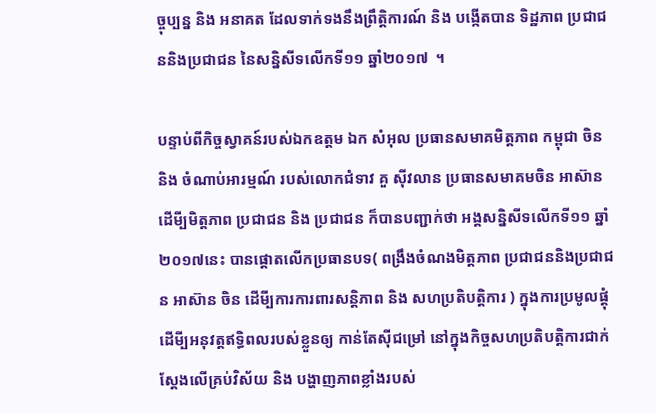ច្ចុប្បន្ន និង អនាគត ដែលទាក់ទងនឹងព្រឹត្តិការណ៍ និង បង្កើតបាន ទិដ្ឋភាព ប្រជាជននិងប្រជាជន នៃសន្និសីទលើកទី១១ ឆ្នាំ២០១៧  ។

បន្ទាប់ពីកិច្ចស្វាគន៍របស់ឯកឧត្តម ឯក សំអុល ប្រធានសមាគមិត្តភាព កម្ពុជា ចិន និង ចំណាប់អារម្មណ៍ របស់លោកជំទាវ គួ ស៊ីវលាន ប្រធានសមាគមចិន អាស៊ាន ដើមី្បមិត្តភាព ប្រជាជន និង ប្រជាជន ក៏បានបញ្ជាក់ថា អង្គសន្និសីទលើកទី១១ ឆ្នាំ២០១៧នេះ បានផ្តោតលើកប្រធានបទ( ពង្រឹងចំណងមិត្តភាព ប្រជាជននិងប្រជាជន អាស៊ាន ចិន ដើមី្បការការពារសន្តិភាព និង សហប្រតិបត្តិការ ) ក្នុងការប្រមូលផ្តុំដើមី្បអនុវត្តឥទ្ធិពលរបស់ខ្លួនឲ្យ កាន់តែស៊ីជម្រៅ នៅក្នុងកិច្ចសហប្រតិបត្តិការជាក់ស្តែងលើគ្រប់វិស័យ និង បង្ហាញភាពខ្លាំងរបស់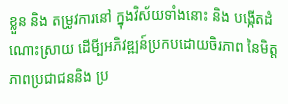ខ្លួន និង តម្រូវការនៅ ក្នុងវិស័យទាំងនោះ និង បង្កើតដំណោះស្រាយ ដើមី្បអភិវឌ្ឍន៍ប្រកបដោយចិរភាព នៃមិត្តភាពប្រជាជននិង ប្រ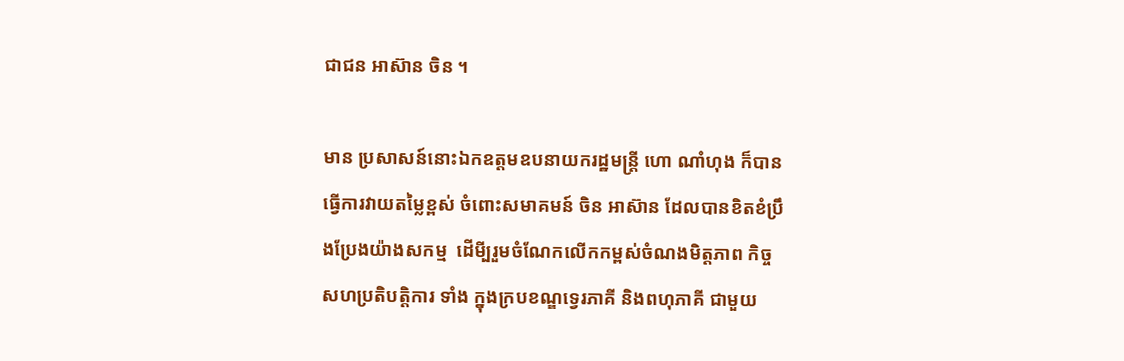ជាជន អាស៊ាន ចិន ។

មាន ប្រសាសន៍នោះឯកឧត្តមឧបនាយករដ្ឋមន្ត្រី ហោ ណាំហុង ក៏បានធ្វើការវាយតម្លៃខ្ពស់ ចំពោះសមាគមន៍ ចិន អាស៊ាន ដែលបានខិតខំប្រឹងប្រែងយ៉ាងសកម្ម  ដើមី្បរួមចំណែកលើកកម្ពស់ចំណងមិត្តភាព កិច្ចសហប្រតិបត្តិការ ទាំង ក្នុងក្របខណ្ឌទ្វេរភាគី និងពហុភាគី ជាមួយ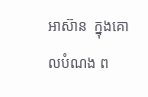អាស៊ាន  ក្នុងគោលបំណង ព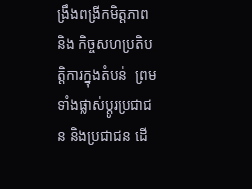ង្រឹងពង្រីកមិត្តភាព និង កិច្ចសហប្រតិបត្តិការក្នុងតំបន់  ព្រមទាំងផ្លាស់ប្តូរប្រជាជន និងប្រជាជន ដើ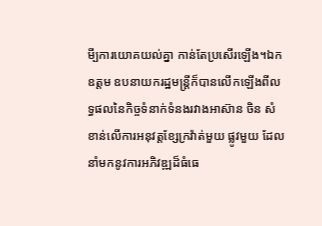មី្បការយោគយល់គ្នា កាន់តែប្រសើរឡើង។ឯកឧត្តម ឧបនាយករដ្ឋមន្ត្រីក៏បានលើកឡើងពីលទ្ធផលនៃកិច្ចទំនាក់ទំនងរវាងអាស៊ាន ចិន សំខាន់លើការអនុវត្តខ្សែក្រវ៉ាត់មួយ ផ្លូវមួយ ដែលនាំមកនូវការអភិវឌ្ឍដ៏ធំធេ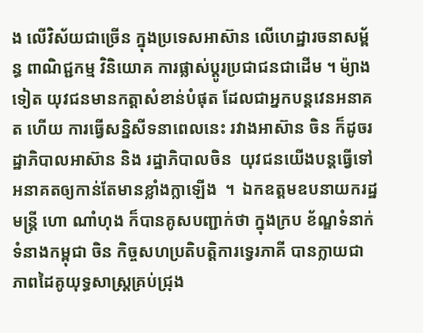ង លើវិស័យជាច្រើន ក្នុងប្រទេសអាស៊ាន លើហេដ្ឋារចនាសម្ព័ន្ធ ពាណិជ្ជកម្ម វិនិយោគ ការផ្លាស់ប្តូរប្រជាជនជាដើម ។ ម៉្យាងទៀត យុវជនមានកត្តាសំខាន់បំផុត ដែលជាអ្នកបន្តវេនអនាគត ហើយ ការធ្វើសន្និសីទនាពេលនេះ រវាងអាស៊ាន ចិន ក៏ដូចរដ្ឋាភិបាលអាស៊ាន និង រដ្ឋាភិបាលចិន  យុវជនយើងបន្តធ្វើទៅ អនាគតឲ្យកាន់តែមានខ្លាំងក្លាឡើង  ។  ឯកឧត្តមឧបនាយករដ្ឋមន្ត្រី ហោ ណាំហុង ក៏បានគូសបញ្ជាក់ថា ក្នុងក្រប ខ័ណ្ឌទំនាក់ទំនាងកម្ពុជា ចិន កិច្ចសហប្រតិបត្តិការទ្វេរភាគី បានក្លាយជាភាពដៃគូយុទ្ធសាស្ត្រគ្រប់ជ្រុង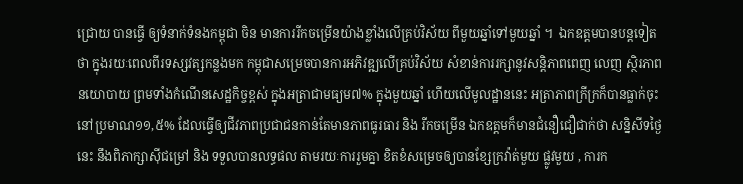ជ្រោយ បានធ្វើ ឲ្យទំនាក់ទំនងកម្ពុជា ចិន មានការរីកចម្រើនយ៉ាងខ្លាំងលើគ្រប់វិស័យ ពីមួយឆ្នាំទៅមួយឆ្នាំ ។  ឯកឧត្តមបានបន្តទៀត ថា ក្នុងរយៈពេលពីរទស្សវត្សកន្លងមក កម្ពុជាសម្រេចបានការអភិវឌ្ឍលើគ្រប់វិស័យ សំខាន់ការរក្សានូវសន្តិភាពពេញ លេញ ស្ថិរភាពនយោបាយ ព្រមទាំងកំណើនសេដ្ឋកិច្ចខ្ពស់ ក្នុងអត្រាជាមធ្យម៧% ក្នុងមួយឆ្នាំ ហើយលើមូលដ្ឋាននេះ អត្រាភាពក្រីក្រក៏បានធ្លាក់ចុះនៅប្រមាណ១១,៥% ដែលធ្វើឲ្យជីវភាពប្រជាជនកាន់តែមានភាពធូរធារ និង រីកចម្រើន ឯកឧត្តមក៏មានជំនឿជឿជាក់ថា សន្និសីទថ្ងៃនេះ នឹងពិភាក្សាស៊ីជម្រៅ និង ទទួលបានលទ្ធផល តាមរយៈការរួមគ្នា ខិតខំសម្រេចឲ្យបានខ្សែក្រវ៉ាត់មួយ ផ្លូវមួយ , ការក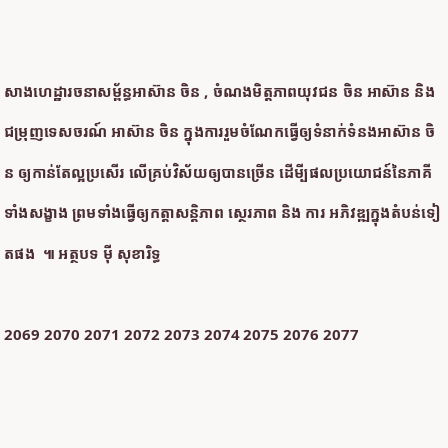សាងហេដ្ឋារចនាសម្ព័ន្ធអាស៊ាន ចិន , ចំណងមិត្តភាពយុវជន ចិន អាស៊ាន និង ជម្រុញទេសចរណ៍ អាស៊ាន ចិន ក្នុងការរួមចំណែកធ្វើឲ្យទំនាក់ទំនងអាស៊ាន ចិន ឲ្យកាន់តែល្អប្រសើរ លើគ្រប់វិស័យឲ្យបានច្រើន ដើមី្បផលប្រយោជន៍នៃភាគីទាំងសង្ខាង ព្រមទាំងធ្វើឲ្យកត្តាសន្តិភាព ស្ថេរភាព និង ការ អភិវឌ្ឍក្នុងតំបន់ទៀតផង  ៕ អត្ថបទ ម៉ី សុខារិទ្ធ

2069 2070 2071 2072 2073 2074 2075 2076 2077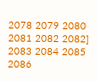2078 2079 2080 2081 2082 2082] 2083 2084 2085 2086